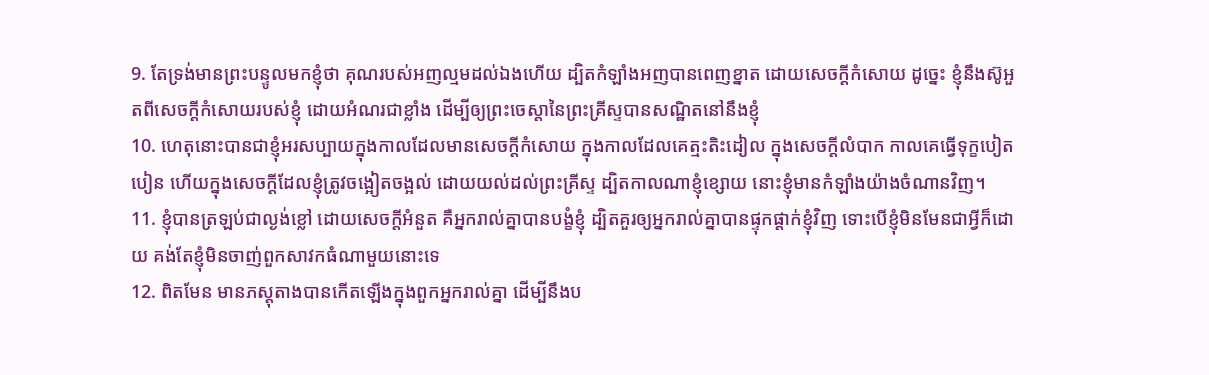9. តែទ្រង់មានព្រះបន្ទូលមកខ្ញុំថា គុណរបស់អញល្មមដល់ឯងហើយ ដ្បិតកំឡាំងអញបានពេញខ្នាត ដោយសេចក្ដីកំសោយ ដូច្នេះ ខ្ញុំនឹងស៊ូអួតពីសេចក្ដីកំសោយរបស់ខ្ញុំ ដោយអំណរជាខ្លាំង ដើម្បីឲ្យព្រះចេស្តានៃព្រះគ្រីស្ទបានសណ្ឋិតនៅនឹងខ្ញុំ
10. ហេតុនោះបានជាខ្ញុំអរសប្បាយក្នុងកាលដែលមានសេចក្ដីកំសោយ ក្នុងកាលដែលគេត្មះតិះដៀល ក្នុងសេចក្ដីលំបាក កាលគេធ្វើទុក្ខបៀតបៀន ហើយក្នុងសេចក្ដីដែលខ្ញុំត្រូវចង្អៀតចង្អល់ ដោយយល់ដល់ព្រះគ្រីស្ទ ដ្បិតកាលណាខ្ញុំខ្សោយ នោះខ្ញុំមានកំឡាំងយ៉ាងចំណានវិញ។
11. ខ្ញុំបានត្រឡប់ជាល្ងង់ខ្លៅ ដោយសេចក្ដីអំនួត គឺអ្នករាល់គ្នាបានបង្ខំខ្ញុំ ដ្បិតគួរឲ្យអ្នករាល់គ្នាបានផ្ទុកផ្តាក់ខ្ញុំវិញ ទោះបើខ្ញុំមិនមែនជាអ្វីក៏ដោយ គង់តែខ្ញុំមិនចាញ់ពួកសាវកធំណាមួយនោះទេ
12. ពិតមែន មានភស្តុតាងបានកើតឡើងក្នុងពួកអ្នករាល់គ្នា ដើម្បីនឹងប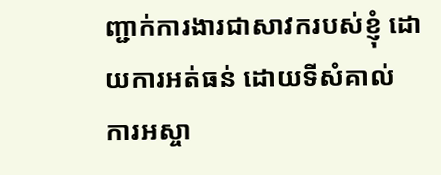ញ្ជាក់ការងារជាសាវករបស់ខ្ញុំ ដោយការអត់ធន់ ដោយទីសំគាល់ ការអស្ចា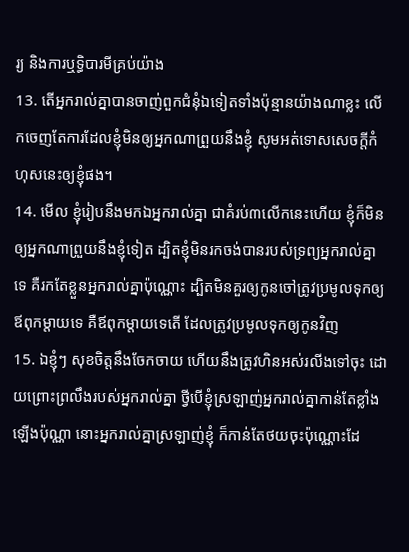រ្យ និងការឬទ្ធិបារមីគ្រប់យ៉ាង
13. តើអ្នករាល់គ្នាបានចាញ់ពួកជំនុំឯទៀតទាំងប៉ុន្មានយ៉ាងណាខ្លះ លើកចេញតែការដែលខ្ញុំមិនឲ្យអ្នកណាព្រួយនឹងខ្ញុំ សូមអត់ទោសសេចក្ដីកំហុសនេះឲ្យខ្ញុំផង។
14. មើល ខ្ញុំរៀបនឹងមកឯអ្នករាល់គ្នា ជាគំរប់៣លើកនេះហើយ ខ្ញុំក៏មិនឲ្យអ្នកណាព្រួយនឹងខ្ញុំទៀត ដ្បិតខ្ញុំមិនរកចង់បានរបស់ទ្រព្យអ្នករាល់គ្នាទេ គឺរកតែខ្លួនអ្នករាល់គ្នាប៉ុណ្ណោះ ដ្បិតមិនគួរឲ្យកូនចៅត្រូវប្រមូលទុកឲ្យឪពុកម្តាយទេ គឺឪពុកម្តាយទេតើ ដែលត្រូវប្រមូលទុកឲ្យកូនវិញ
15. ឯខ្ញុំៗ សុខចិត្តនឹងចែកចាយ ហើយនឹងត្រូវហិនអស់រលីងទៅចុះ ដោយព្រោះព្រលឹងរបស់អ្នករាល់គ្នា ថ្វីបើខ្ញុំស្រឡាញ់អ្នករាល់គ្នាកាន់តែខ្លាំងឡើងប៉ុណ្ណា នោះអ្នករាល់គ្នាស្រឡាញ់ខ្ញុំ ក៏កាន់តែថយចុះប៉ុណ្ណោះដែ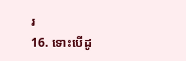រ
16. ទោះបើដូ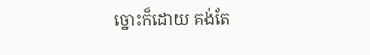ច្នោះក៏ដោយ គង់តែ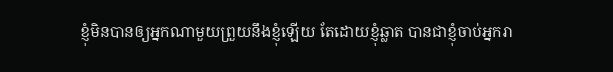ខ្ញុំមិនបានឲ្យអ្នកណាមួយព្រួយនឹងខ្ញុំឡើយ តែដោយខ្ញុំឆ្លាត បានជាខ្ញុំចាប់អ្នករា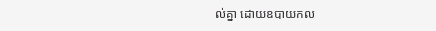ល់គ្នា ដោយឧបាយកល